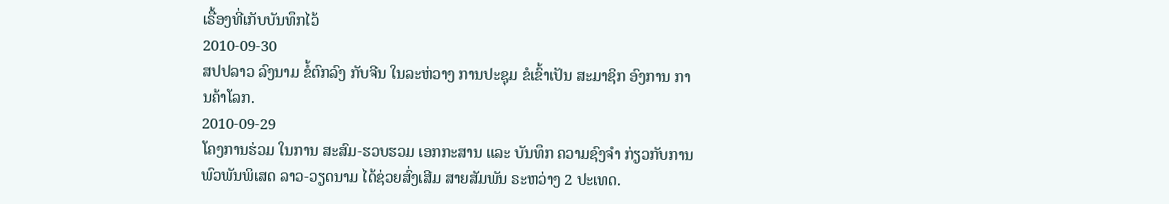ເຣື້ອງທີ່ເກັບບັນທຶກໄວ້
2010-09-30
ສປປລາວ ລົງນາມ ຂໍ້ຕົກລົງ ກັບຈີນ ໃນລະຫ່ວາງ ການປະຊຸມ ຂໍເຂົ້າເປັນ ສະມາຊິກ ອົງການ ການຄ້າໂລກ.
2010-09-29
ໂຄງການຮ່ວມ ໃນການ ສະສົມ-ຮວບຮວມ ເອກກະສານ ແລະ ບັນທຶກ ຄວາມຊົງຈໍາ ກ່ຽວກັບການ ພົວພັນພິເສດ ລາວ-ວຽດນາມ ໄດ້ຊ່ວຍສົ່ງເສີມ ສາຍສັມພັນ ຣະຫວ່າງ 2 ປະເທດ.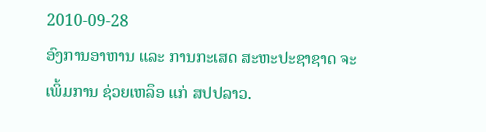2010-09-28
ອົງການອາຫານ ແລະ ການກະເສດ ສະຫະປະຊາຊາດ ຈະເພິ້ມການ ຊ່ວຍເຫລຶອ ແກ່ ສປປລາວ.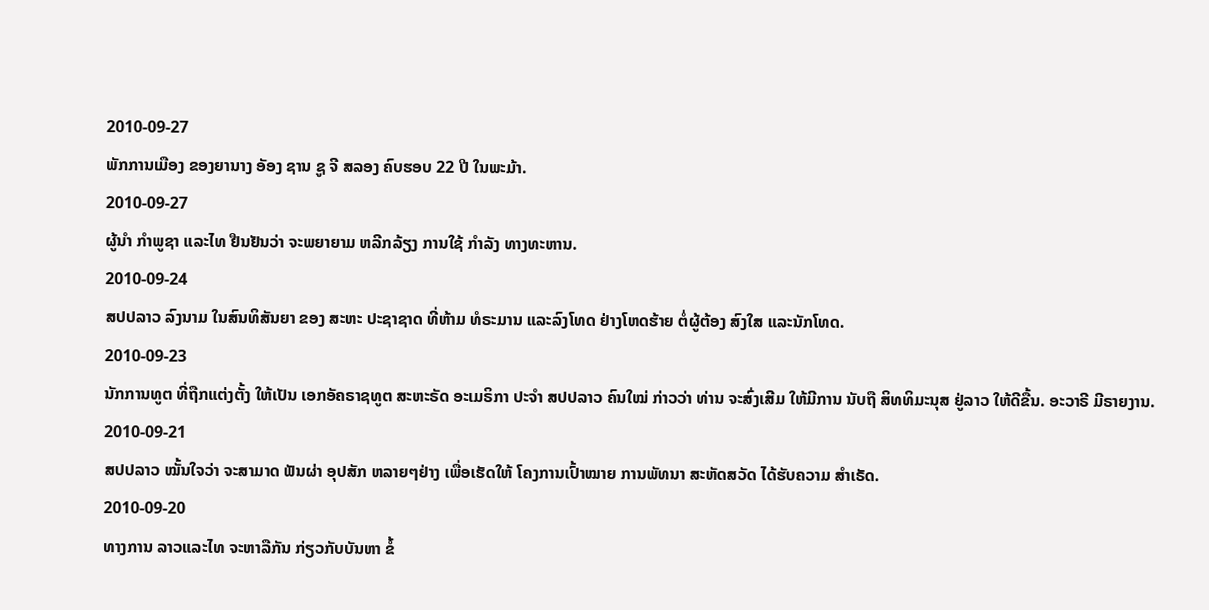2010-09-27
ພັກການເມືອງ ຂອງຍານາງ ອັອງ ຊານ ຊູ ຈີ ສລອງ ຄົບຮອບ 22 ປີ ໃນພະມ້າ.
2010-09-27
ຜູ້ນໍາ ກໍາພູຊາ ແລະໄທ ຢືນຢັນວ່າ ຈະພຍາຍາມ ຫລີກລ້ຽງ ການໃຊ້ ກໍາລັງ ທາງທະຫານ.
2010-09-24
ສປປລາວ ລົງນາມ ໃນສົນທິສັນຍາ ຂອງ ສະຫະ ປະຊາຊາດ ທີ່ຫ້າມ ທໍຣະມານ ແລະລົງໂທດ ຢ່າງໂຫດຮ້າຍ ຕໍ່ຜູ້ຕ້ອງ ສົງໃສ ແລະນັກໂທດ.
2010-09-23
ນັກການທູຕ ທີ່ຖືກແຕ່ງຕັ້ງ ໃຫ້ເປັນ ເອກອັຄຣາຊທູຕ ສະຫະຣັດ ອະເມຣິກາ ປະຈໍາ ສປປລາວ ຄົນໃໝ່ ກ່າວວ່າ ທ່ານ ຈະສົ່ງເສີມ ໃຫ້ມີການ ນັບຖື ສິທທິມະນຸສ ຢູ່ລາວ ໃຫ້ດີຂື້ນ. ອະວາຣີ ມີຣາຍງານ.
2010-09-21
ສປປລາວ ໝັ້ນໃຈວ່າ ຈະສາມາດ ຟັນຜ່າ ອຸປສັກ ຫລາຍໆຢ່າງ ເພື່ອເຮັດໃຫ້ ໂຄງການເປົ້າໝາຍ ການພັທນາ ສະຫັດສວັດ ໄດ້ຮັບຄວາມ ສໍາເຣັດ.
2010-09-20
ທາງການ ລາວແລະໄທ ຈະຫາລືກັນ ກ່ຽວກັບບັນຫາ ຂໍ້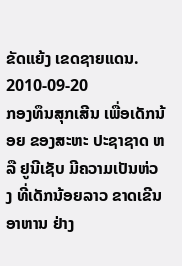ຂັດແຍ້ງ ເຂດຊາຍແດນ.
2010-09-20
ກອງທຶນສຸກເສີນ ເພື່ອເດັກນ້ອຍ ຂອງສະຫະ ປະຊາຊາດ ຫລື ຢູນີເຊັບ ມີຄວາມເປັນຫ່ວງ ທີ່ເດັກນ້ອຍລາວ ຂາດເຂີນ ອາຫານ ຢ່າງ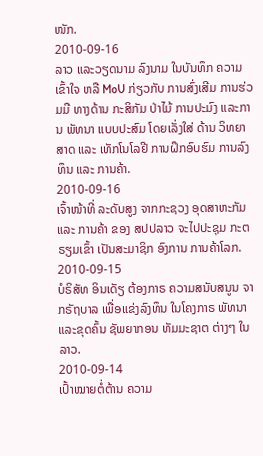ໜັກ.
2010-09-16
ລາວ ແລະວຽດນາມ ລົງນາມ ໃນບັນທຶກ ຄວາມເຂົ້າໃຈ ຫລື MoU ກ່ຽວກັບ ການສົ່ງເສີມ ການຮ່ວມມື ທາງດ້ານ ກະສິກັມ ປ່າໄມ້ ການປະມົງ ແລະການ ພັທນາ ແບບປະສົມ ໂດຍເລັ່ງໃສ່ ດ້ານ ວິທຍາສາດ ແລະ ເທັກໂນໂລຢີ ການຝຶກອົບຮົມ ການລົງທຶນ ແລະ ການຄ້າ.
2010-09-16
ເຈົ້າໜ້າທີ່ ລະດັບສູງ ຈາກກະຊວງ ອຸດສາຫະກັມ ແລະ ການຄ້າ ຂອງ ສປປລາວ ຈະໄປປະຊຸມ ກະຕຣຽມເຂົ້າ ເປັນສະມາຊິກ ອົງການ ການຄ້າໂລກ.
2010-09-15
ບໍຣິສັທ ອິນເດັຽ ຕ້ອງກາຣ ຄວາມສນັບສນູນ ຈາກຣັຖບາລ ເພື່ອແຂ່ງລົງທຶນ ໃນໂຄງກາຣ ພັທນາ ແລະຂຸດຄົ້ນ ຊັພຍາກອນ ທັມມະຊາຕ ຕ່າງໆ ໃນລາວ.
2010-09-14
ເປົ້າໝາຍຕໍ່ຕ້ານ ຄວາມ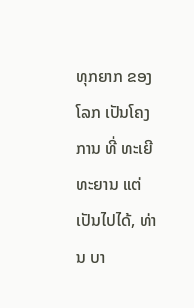ທຸກຍາກ ຂອງໂລກ ເປັນໂຄງການ ທີ່ ທະເຍີທະຍານ ແຕ່ເປັນໄປໄດ້, ທ່ານ ບາ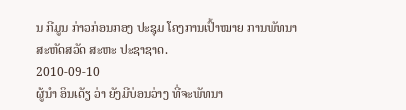ນ ກີມູນ ກ່າວກ່ອນກອງ ປະຊຸມ ໂຄງການເປົ້າໝາຍ ການພັທນາ ສະຫັດສວັດ ສະຫະ ປະຊາຊາດ.
2010-09-10
ຜູ້ນໍາ ອິນເດັຽ ວ່າ ຍັງມີບ່ອນວ່າງ ທີ່ຈະພັທນາ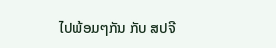ໄປພ້ອມໆກັນ ກັບ ສປຈີ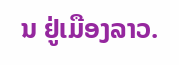ນ ຢູ່ເມືອງລາວ.